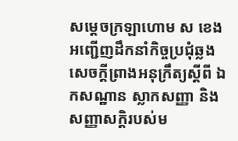សម្ដេចក្រឡាហោម ស ខេង អញ្ជើញដឹកនាំកិច្ចប្រជុំឆ្លងសេចក្ដីព្រាងអនុក្រឹត្យស្ដីពី ឯកសណ្ឋាន ស្លាកសញ្ញា និងសញ្ញាសក្តិរបស់ម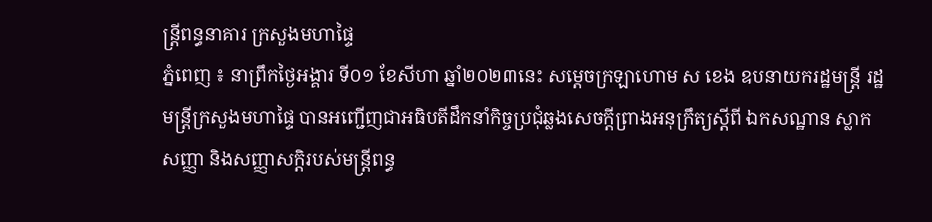ន្ដ្រីពន្ធនាគារ ក្រសួងមហាផ្ទៃ
ភ្នំពេញ ៖ នាព្រឹកថ្ងៃអង្គារ ទី០១ ខែសីហា ឆ្នាំ២០២៣នេះ សម្ដេចក្រឡាហោម ស ខេង ឧបនាយករដ្ឋមន្ដ្រី រដ្ឋមន្ដ្រីក្រសួងមហាផ្ទៃ បានអញ្ជើញជាអធិបតីដឹកនាំកិច្ចប្រជុំឆ្លងសេចក្ដីព្រាងអនុក្រឹត្យស្ដីពី ឯកសណ្ឋាន ស្លាកសញ្ញា និងសញ្ញាសក្តិរបស់មន្ដ្រីពន្ធ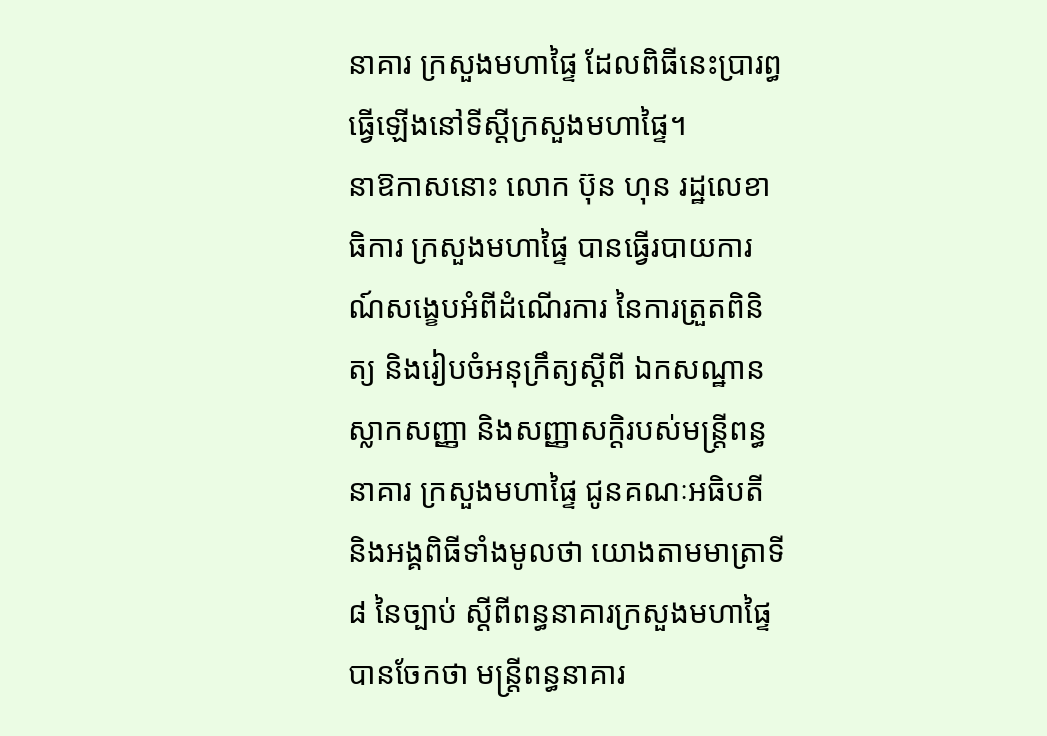នាគារ ក្រសួងមហាផ្ទៃ ដែលពិធីនេះប្រារព្ធធ្វើឡើងនៅទីស្ដីក្រសួងមហាផ្ទៃ។
នាឱកាសនោះ លោក ប៊ុន ហុន រដ្ឋលេខាធិការ ក្រសួងមហាផ្ទៃ បានធ្វើរបាយការណ៍សង្ខេបអំពីដំណើរការ នៃការត្រួតពិនិត្យ និងរៀបចំអនុក្រឹត្យស្ដីពី ឯកសណ្ឋាន ស្លាកសញ្ញា និងសញ្ញាសក្តិរបស់មន្ដ្រីពន្ធនាគារ ក្រសួងមហាផ្ទៃ ជូនគណៈអធិបតី និងអង្គពិធីទាំងមូលថា យោងតាមមាត្រាទី៨ នៃច្បាប់ ស្ដីពីពន្ធនាគារក្រសួងមហាផ្ទៃ បានចែកថា មន្ដ្រីពន្ធនាគារ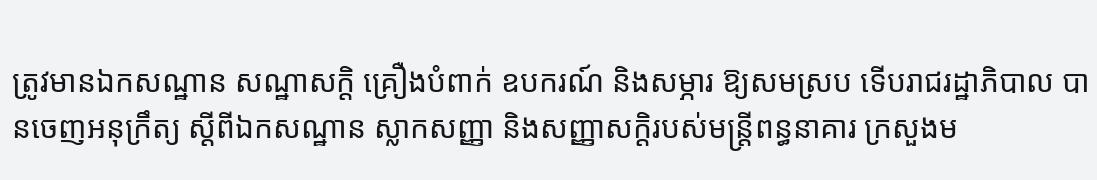ត្រូវមានឯកសណ្ឋាន សណ្ឋាសក្តិ គ្រឿងបំពាក់ ឧបករណ៍ និងសម្ភារ ឱ្យសមស្រប ទើបរាជរដ្ឋាភិបាល បានចេញអនុក្រឹត្យ ស្ដីពីឯកសណ្ឋាន ស្លាកសញ្ញា និងសញ្ញាសក្តិរបស់មន្ដ្រីពន្ធនាគារ ក្រសួងម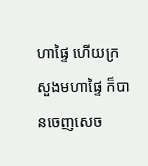ហាផ្ទៃ ហើយក្រសួងមហាផ្ទៃ ក៏បានចេញសេច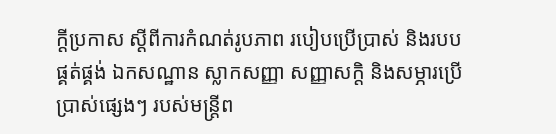ក្ដីប្រកាស ស្ដីពីការកំណត់រូបភាព របៀបប្រើប្រាស់ និងរបបផ្គត់ផ្គង់ ឯកសណ្ឋាន ស្លាកសញ្ញា សញ្ញាសក្តិ និងសម្ភារប្រើប្រាស់ផ្សេងៗ របស់មន្ដ្រីព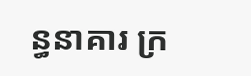ន្ធនាគារ ក្រ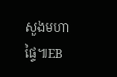សួងមហាផ្ទៃ៕EB